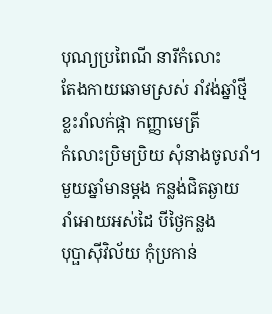បុណ្យប្រពៃណី នារីកំលោះ
តែងកាយឆោមស្រស់ រាំវង់ឆ្នាំថ្មី
ខ្លះរាំលក់ផ្កា កញ្ញាមេត្រី
កំលោះប្រិមប្រិយ សុំនាងចូលរាំ។
មួយឆ្នាំមានម្តង កន្លង់ជិតឆ្ងាយ
រាំអោយអស់ដៃ បីថ្ងៃកន្លង
បុប្ផាស៊ីវិល័យ កុំប្រកាន់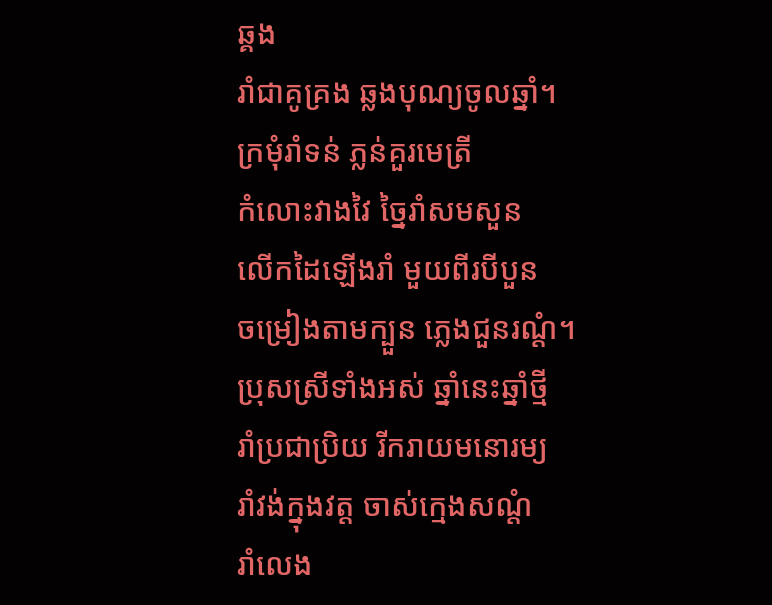ឆ្គង
រាំជាគូគ្រង ឆ្លងបុណ្យចូលឆ្នាំ។
ក្រមុំរាំទន់ ភ្លន់គួរមេត្រី
កំលោះវាងវៃ ច្នៃរាំសមសួន
លើកដៃឡើងរាំ មួយពីរបីបួន
ចម្រៀងតាមក្បួន ភ្លេងជួនរណ្តំ។
ប្រុសស្រីទាំងអស់ ឆ្នាំនេះឆ្នាំថ្មី
រាំប្រជាប្រិយ រីករាយមនោរម្យ
រាំវង់ក្នុងវត្ត ចាស់ក្មេងសណ្តំ
រាំលេង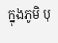ក្នុងភូមិ បុ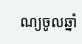ណ្យចូលឆ្នាំ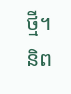ថ្មី។
និព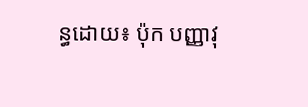ន្ធដោយ៖ ប៉ុក បញ្ញាវុ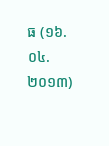ធ (១៦.០៤.២០១៣)